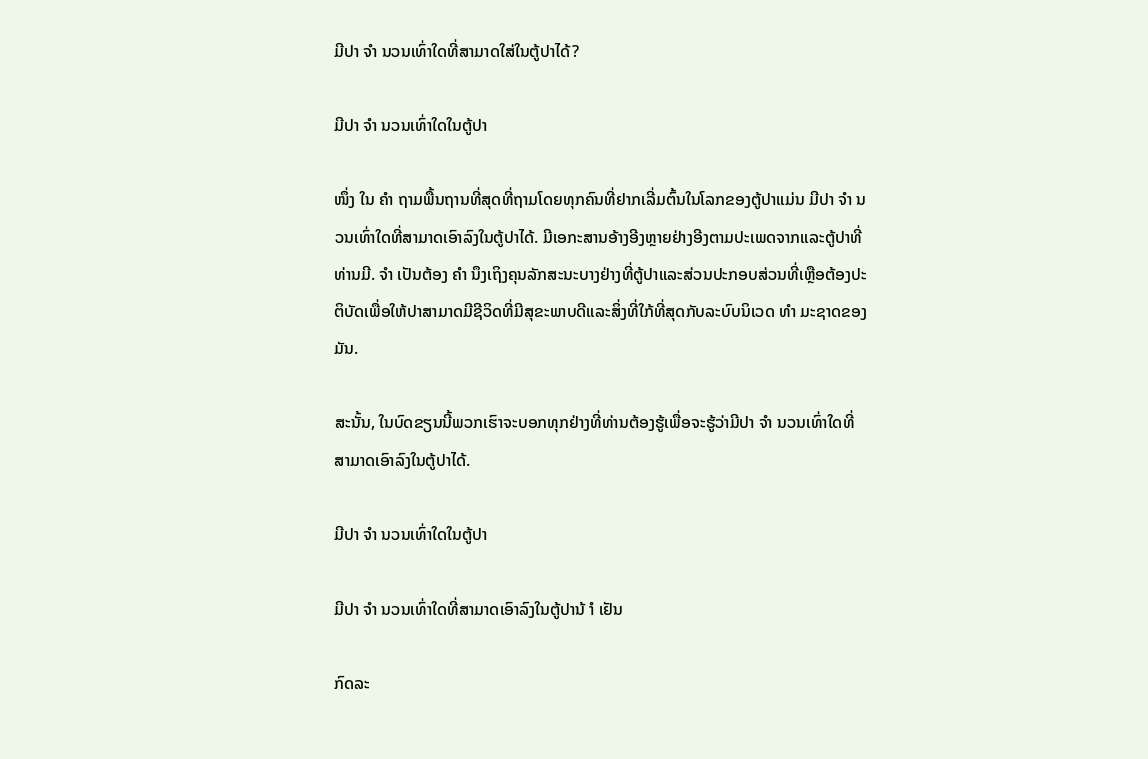ມີປາ ຈຳ ນວນເທົ່າໃດທີ່ສາມາດໃສ່ໃນຕູ້ປາໄດ້?

ມີປາ ຈຳ ນວນເທົ່າໃດໃນຕູ້ປາ

ໜຶ່ງ ໃນ ຄຳ ຖາມພື້ນຖານທີ່ສຸດທີ່ຖາມໂດຍທຸກຄົນທີ່ຢາກເລີ່ມຕົ້ນໃນໂລກຂອງຕູ້ປາແມ່ນ ມີປາ ຈຳ ນວນເທົ່າໃດທີ່ສາມາດເອົາລົງໃນຕູ້ປາໄດ້. ມີເອກະສານອ້າງອີງຫຼາຍຢ່າງອີງຕາມປະເພດຈາກແລະຕູ້ປາທີ່ທ່ານມີ. ຈຳ ເປັນຕ້ອງ ຄຳ ນຶງເຖິງຄຸນລັກສະນະບາງຢ່າງທີ່ຕູ້ປາແລະສ່ວນປະກອບສ່ວນທີ່ເຫຼືອຕ້ອງປະຕິບັດເພື່ອໃຫ້ປາສາມາດມີຊີວິດທີ່ມີສຸຂະພາບດີແລະສິ່ງທີ່ໃກ້ທີ່ສຸດກັບລະບົບນິເວດ ທຳ ມະຊາດຂອງມັນ.

ສະນັ້ນ, ໃນບົດຂຽນນີ້ພວກເຮົາຈະບອກທຸກຢ່າງທີ່ທ່ານຕ້ອງຮູ້ເພື່ອຈະຮູ້ວ່າມີປາ ຈຳ ນວນເທົ່າໃດທີ່ສາມາດເອົາລົງໃນຕູ້ປາໄດ້.

ມີປາ ຈຳ ນວນເທົ່າໃດໃນຕູ້ປາ

ມີປາ ຈຳ ນວນເທົ່າໃດທີ່ສາມາດເອົາລົງໃນຕູ້ປານ້ ຳ ເຢັນ

ກົດລະ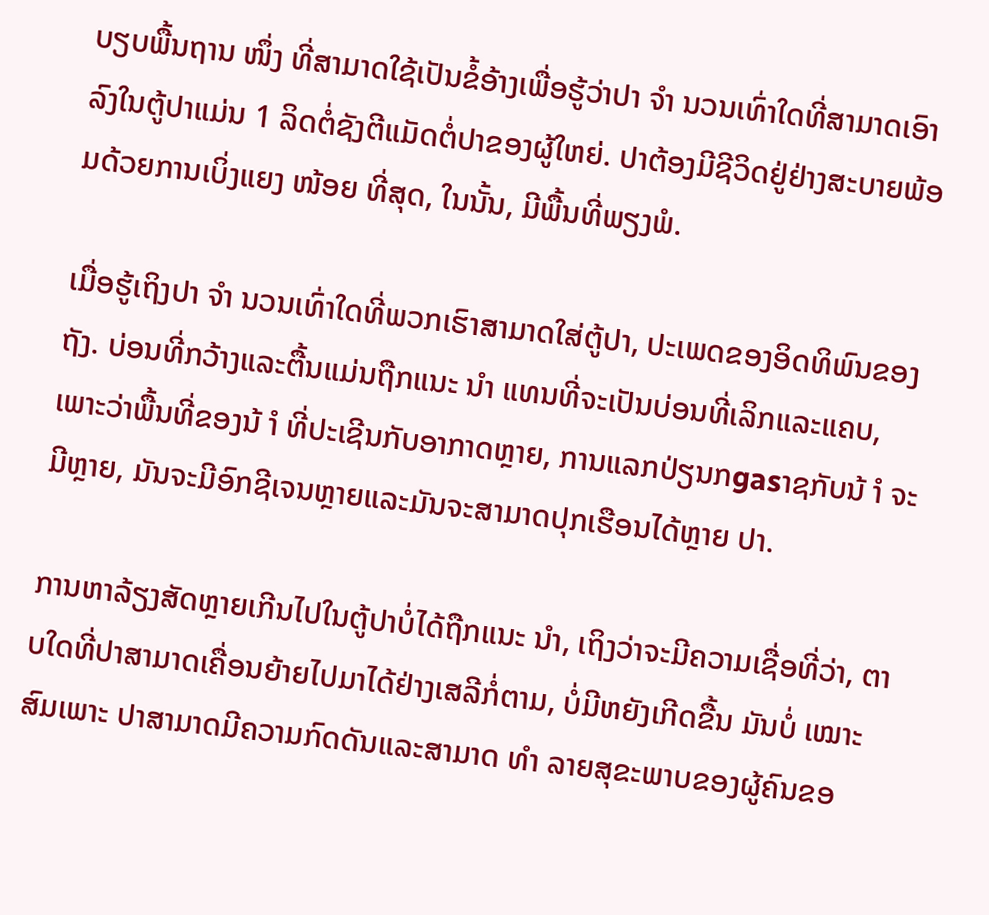ບຽບພື້ນຖານ ໜຶ່ງ ທີ່ສາມາດໃຊ້ເປັນຂໍ້ອ້າງເພື່ອຮູ້ວ່າປາ ຈຳ ນວນເທົ່າໃດທີ່ສາມາດເອົາລົງໃນຕູ້ປາແມ່ນ 1 ລິດຕໍ່ຊັງຕີແມັດຕໍ່ປາຂອງຜູ້ໃຫຍ່. ປາຕ້ອງມີຊີວິດຢູ່ຢ່າງສະບາຍພ້ອມດ້ວຍການເບິ່ງແຍງ ໜ້ອຍ ທີ່ສຸດ, ໃນນັ້ນ, ມີພື້ນທີ່ພຽງພໍ.

ເມື່ອຮູ້ເຖິງປາ ຈຳ ນວນເທົ່າໃດທີ່ພວກເຮົາສາມາດໃສ່ຕູ້ປາ, ປະເພດຂອງອິດທິພົນຂອງຖັງ. ບ່ອນທີ່ກວ້າງແລະຕື້ນແມ່ນຖືກແນະ ນຳ ແທນທີ່ຈະເປັນບ່ອນທີ່ເລິກແລະແຄບ, ເພາະວ່າພື້ນທີ່ຂອງນ້ ຳ ທີ່ປະເຊີນກັບອາກາດຫຼາຍ, ການແລກປ່ຽນກgasາຊກັບນ້ ຳ ຈະມີຫຼາຍ, ມັນຈະມີອົກຊີເຈນຫຼາຍແລະມັນຈະສາມາດປຸກເຮືອນໄດ້ຫຼາຍ ປາ.

ການຫາລ້ຽງສັດຫຼາຍເກີນໄປໃນຕູ້ປາບໍ່ໄດ້ຖືກແນະ ນຳ, ເຖິງວ່າຈະມີຄວາມເຊື່ອທີ່ວ່າ, ຕາບໃດທີ່ປາສາມາດເຄື່ອນຍ້າຍໄປມາໄດ້ຢ່າງເສລີກໍ່ຕາມ, ບໍ່ມີຫຍັງເກີດຂື້ນ ມັນບໍ່ ເໝາະ ສົມເພາະ ປາສາມາດມີຄວາມກົດດັນແລະສາມາດ ທຳ ລາຍສຸຂະພາບຂອງຜູ້ຄົນຂອ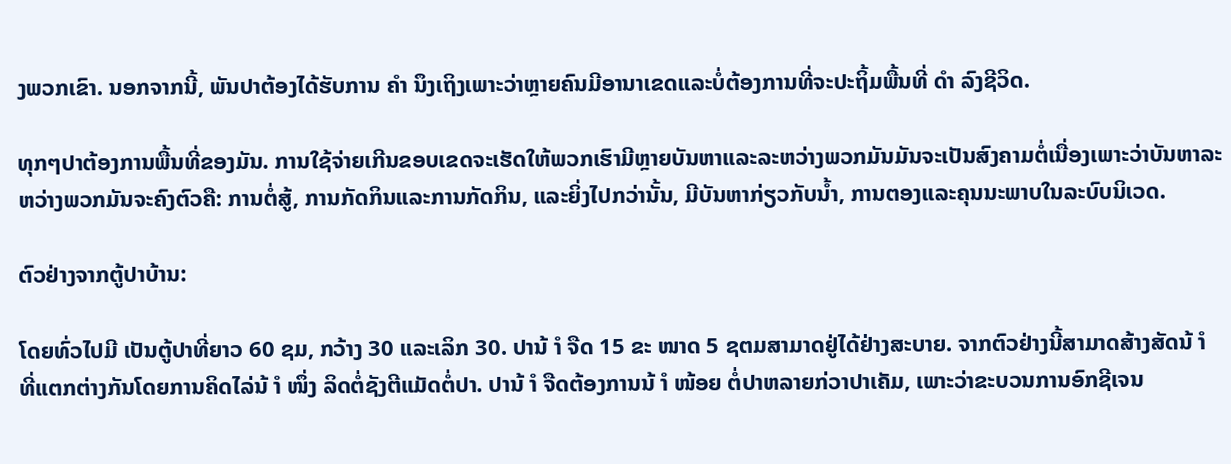ງພວກເຂົາ. ນອກຈາກນີ້, ພັນປາຕ້ອງໄດ້ຮັບການ ຄຳ ນຶງເຖິງເພາະວ່າຫຼາຍຄົນມີອານາເຂດແລະບໍ່ຕ້ອງການທີ່ຈະປະຖິ້ມພື້ນທີ່ ດຳ ລົງຊີວິດ.

ທຸກໆປາຕ້ອງການພື້ນທີ່ຂອງມັນ. ການໃຊ້ຈ່າຍເກີນຂອບເຂດຈະເຮັດໃຫ້ພວກເຮົາມີຫຼາຍບັນຫາແລະລະຫວ່າງພວກມັນມັນຈະເປັນສົງຄາມຕໍ່ເນື່ອງເພາະວ່າບັນຫາລະຫວ່າງພວກມັນຈະຄົງຕົວຄື: ການຕໍ່ສູ້, ການກັດກິນແລະການກັດກິນ, ແລະຍິ່ງໄປກວ່ານັ້ນ, ມີບັນຫາກ່ຽວກັບນໍ້າ, ການຕອງແລະຄຸນນະພາບໃນລະບົບນິເວດ.

ຕົວຢ່າງຈາກຕູ້ປາບ້ານ:

ໂດຍທົ່ວໄປມີ ເປັນຕູ້ປາທີ່ຍາວ 60 ຊມ, ກວ້າງ 30 ແລະເລິກ 30. ປານ້ ຳ ຈືດ 15 ຂະ ໜາດ 5 ຊຕມສາມາດຢູ່ໄດ້ຢ່າງສະບາຍ. ຈາກຕົວຢ່າງນີ້ສາມາດສ້າງສັດນ້ ຳ ທີ່ແຕກຕ່າງກັນໂດຍການຄິດໄລ່ນ້ ຳ ໜຶ່ງ ລິດຕໍ່ຊັງຕີແມັດຕໍ່ປາ. ປານ້ ຳ ຈືດຕ້ອງການນ້ ຳ ໜ້ອຍ ຕໍ່ປາຫລາຍກ່ວາປາເຄັມ, ເພາະວ່າຂະບວນການອົກຊີເຈນ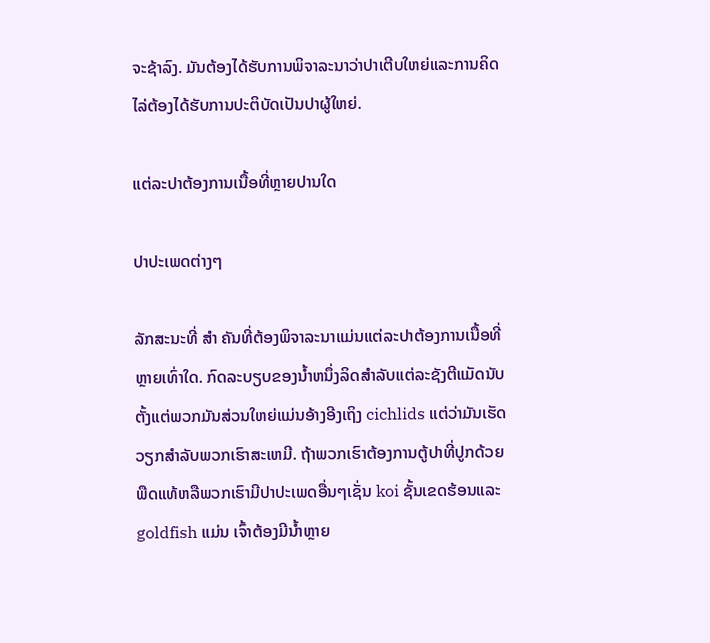ຈະຊ້າລົງ. ມັນຕ້ອງໄດ້ຮັບການພິຈາລະນາວ່າປາເຕີບໃຫຍ່ແລະການຄິດໄລ່ຕ້ອງໄດ້ຮັບການປະຕິບັດເປັນປາຜູ້ໃຫຍ່.

ແຕ່ລະປາຕ້ອງການເນື້ອທີ່ຫຼາຍປານໃດ

ປາປະເພດຕ່າງໆ

ລັກສະນະທີ່ ສຳ ຄັນທີ່ຕ້ອງພິຈາລະນາແມ່ນແຕ່ລະປາຕ້ອງການເນື້ອທີ່ຫຼາຍເທົ່າໃດ. ກົດລະບຽບຂອງນ້ຳຫນຶ່ງລິດສໍາລັບແຕ່ລະຊັງຕີແມັດນັບຕັ້ງແຕ່ພວກມັນສ່ວນໃຫຍ່ແມ່ນອ້າງອີງເຖິງ cichlids ແຕ່ວ່າມັນເຮັດວຽກສໍາລັບພວກເຮົາສະເຫມີ. ຖ້າພວກເຮົາຕ້ອງການຕູ້ປາທີ່ປູກດ້ວຍພືດແທ້ຫລືພວກເຮົາມີປາປະເພດອື່ນໆເຊັ່ນ koi ຊັ້ນເຂດຮ້ອນແລະ goldfish ແມ່ນ ເຈົ້າຕ້ອງມີນໍ້າຫຼາຍ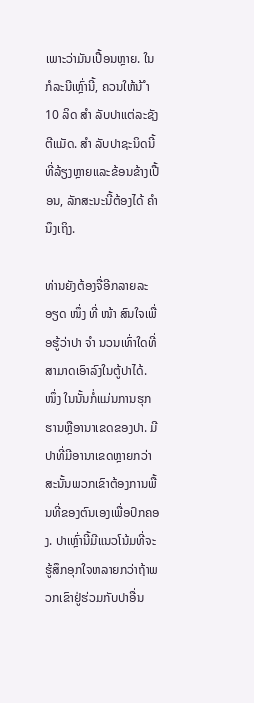ເພາະວ່າມັນເປື້ອນຫຼາຍ. ໃນກໍລະນີເຫຼົ່ານີ້, ຄວນໃຫ້ນ້ ຳ 10 ລິດ ສຳ ລັບປາແຕ່ລະຊັງຕີແມັດ. ສຳ ລັບປາຊະນິດນີ້ທີ່ລ້ຽງຫຼາຍແລະຂ້ອນຂ້າງເປື້ອນ, ລັກສະນະນີ້ຕ້ອງໄດ້ ຄຳ ນຶງເຖິງ.

ທ່ານຍັງຕ້ອງຈື່ອີກລາຍລະອຽດ ໜຶ່ງ ທີ່ ໜ້າ ສົນໃຈເພື່ອຮູ້ວ່າປາ ຈຳ ນວນເທົ່າໃດທີ່ສາມາດເອົາລົງໃນຕູ້ປາໄດ້. ໜຶ່ງ ໃນນັ້ນກໍ່ແມ່ນການຮຸກຮານຫຼືອານາເຂດຂອງປາ. ມີປາທີ່ມີອານາເຂດຫຼາຍກວ່າສະນັ້ນພວກເຂົາຕ້ອງການພື້ນທີ່ຂອງຕົນເອງເພື່ອປົກຄອງ. ປາເຫຼົ່ານີ້ມີແນວໂນ້ມທີ່ຈະຮູ້ສຶກອຸກໃຈຫລາຍກວ່າຖ້າພວກເຂົາຢູ່ຮ່ວມກັບປາອື່ນ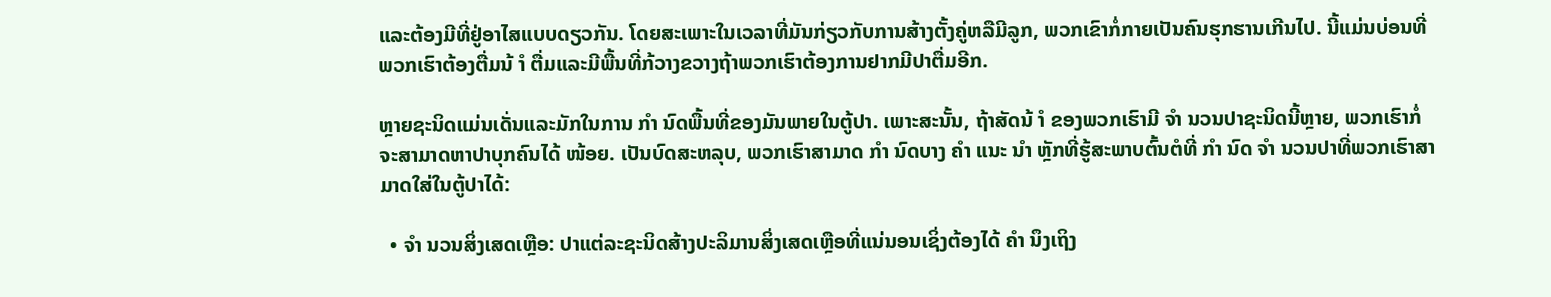ແລະຕ້ອງມີທີ່ຢູ່ອາໄສແບບດຽວກັນ. ໂດຍສະເພາະໃນເວລາທີ່ມັນກ່ຽວກັບການສ້າງຕັ້ງຄູ່ຫລືມີລູກ, ພວກເຂົາກໍ່ກາຍເປັນຄົນຮຸກຮານເກີນໄປ. ນີ້ແມ່ນບ່ອນທີ່ພວກເຮົາຕ້ອງຕື່ມນ້ ຳ ຕື່ມແລະມີພື້ນທີ່ກ້ວາງຂວາງຖ້າພວກເຮົາຕ້ອງການຢາກມີປາຕື່ມອີກ.

ຫຼາຍຊະນິດແມ່ນເດັ່ນແລະມັກໃນການ ກຳ ນົດພື້ນທີ່ຂອງມັນພາຍໃນຕູ້ປາ. ເພາະສະນັ້ນ, ຖ້າສັດນ້ ຳ ຂອງພວກເຮົາມີ ຈຳ ນວນປາຊະນິດນີ້ຫຼາຍ, ພວກເຮົາກໍ່ຈະສາມາດຫາປາບຸກຄົນໄດ້ ໜ້ອຍ. ເປັນບົດສະຫລຸບ, ພວກເຮົາສາມາດ ກຳ ນົດບາງ ຄຳ ແນະ ນຳ ຫຼັກທີ່ຮູ້ສະພາບຕົ້ນຕໍທີ່ ກຳ ນົດ ຈຳ ນວນປາທີ່ພວກເຮົາສາມາດໃສ່ໃນຕູ້ປາໄດ້:

  • ຈຳ ນວນສິ່ງເສດເຫຼືອ: ປາແຕ່ລະຊະນິດສ້າງປະລິມານສິ່ງເສດເຫຼືອທີ່ແນ່ນອນເຊິ່ງຕ້ອງໄດ້ ຄຳ ນຶງເຖິງ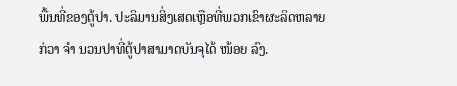ພື້ນທີ່ຂອງຕູ້ປາ. ປະລິມານສິ່ງເສດເຫຼືອທີ່ພວກເຂົາຜະລິດຫລາຍກ່ວາ ຈຳ ນວນປາທີ່ຕູ້ປາສາມາດບັນຈຸໄດ້ ໜ້ອຍ ລົງ.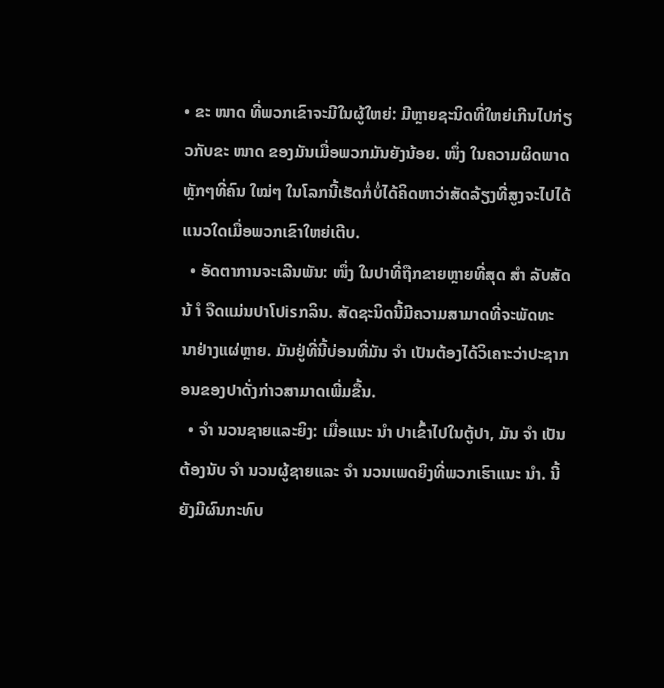• ຂະ ໜາດ ທີ່ພວກເຂົາຈະມີໃນຜູ້ໃຫຍ່: ມີຫຼາຍຊະນິດທີ່ໃຫຍ່ເກີນໄປກ່ຽວກັບຂະ ໜາດ ຂອງມັນເມື່ອພວກມັນຍັງນ້ອຍ. ໜຶ່ງ ໃນຄວາມຜິດພາດຫຼັກໆທີ່ຄົນ ໃໝ່ໆ ໃນໂລກນີ້ເຮັດກໍ່ບໍ່ໄດ້ຄິດຫາວ່າສັດລ້ຽງທີ່ສູງຈະໄປໄດ້ແນວໃດເມື່ອພວກເຂົາໃຫຍ່ເຕີບ.
  • ອັດຕາການຈະເລີນພັນ: ໜຶ່ງ ໃນປາທີ່ຖືກຂາຍຫຼາຍທີ່ສຸດ ສຳ ລັບສັດນ້ ຳ ຈືດແມ່ນປາໂປisກລິນ. ສັດຊະນິດນີ້ມີຄວາມສາມາດທີ່ຈະພັດທະນາຢ່າງແຜ່ຫຼາຍ. ມັນຢູ່ທີ່ນີ້ບ່ອນທີ່ມັນ ຈຳ ເປັນຕ້ອງໄດ້ວິເຄາະວ່າປະຊາກອນຂອງປາດັ່ງກ່າວສາມາດເພີ່ມຂື້ນ.
  • ຈຳ ນວນຊາຍແລະຍິງ: ເມື່ອແນະ ນຳ ປາເຂົ້າໄປໃນຕູ້ປາ, ມັນ ຈຳ ເປັນຕ້ອງນັບ ຈຳ ນວນຜູ້ຊາຍແລະ ຈຳ ນວນເພດຍິງທີ່ພວກເຮົາແນະ ນຳ. ນີ້ຍັງມີຜົນກະທົບ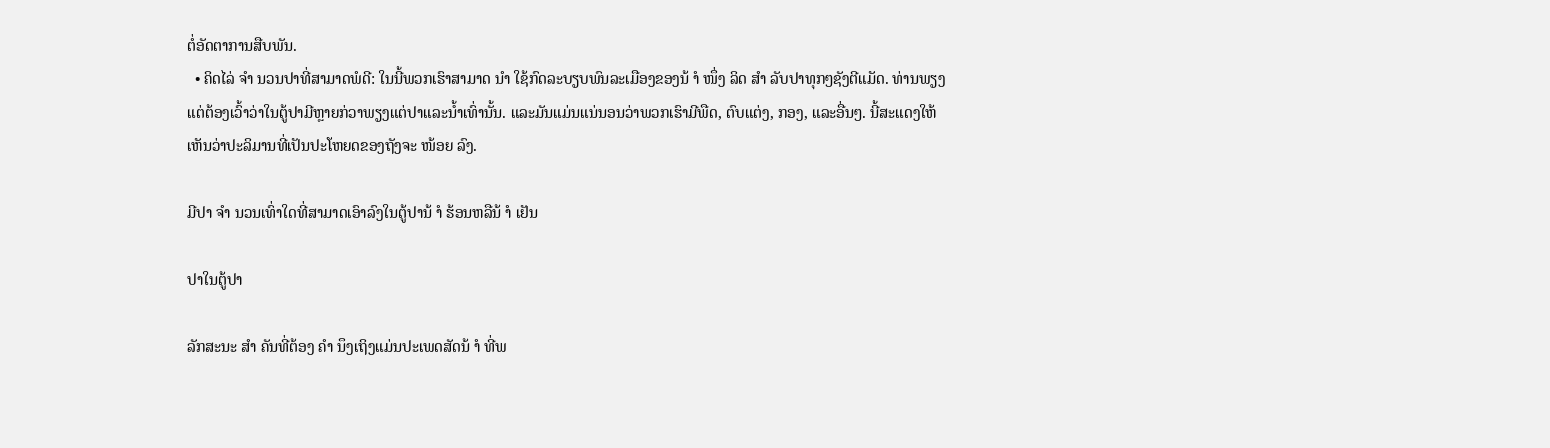ຕໍ່ອັດຕາການສືບພັນ.
  • ຄິດໄລ່ ຈຳ ນວນປາທີ່ສາມາດພໍດີ: ໃນນີ້ພວກເຮົາສາມາດ ນຳ ໃຊ້ກົດລະບຽບພົນລະເມືອງຂອງນ້ ຳ ໜຶ່ງ ລິດ ສຳ ລັບປາທຸກໆຊັງຕີແມັດ. ທ່ານພຽງແຕ່ຕ້ອງເວົ້າວ່າໃນຕູ້ປາມີຫຼາຍກ່ວາພຽງແຕ່ປາແລະນໍ້າເທົ່ານັ້ນ. ແລະມັນແມ່ນແນ່ນອນວ່າພວກເຮົາມີພືດ, ຕົບແຕ່ງ, ກອງ, ແລະອື່ນໆ. ນີ້ສະແດງໃຫ້ເຫັນວ່າປະລິມານທີ່ເປັນປະໂຫຍດຂອງຖັງຈະ ໜ້ອຍ ລົງ.

ມີປາ ຈຳ ນວນເທົ່າໃດທີ່ສາມາດເອົາລົງໃນຕູ້ປານ້ ຳ ຮ້ອນຫລືນ້ ຳ ເຢັນ

ປາໃນຕູ້ປາ

ລັກສະນະ ສຳ ຄັນທີ່ຕ້ອງ ຄຳ ນຶງເຖິງແມ່ນປະເພດສັດນ້ ຳ ທີ່ພ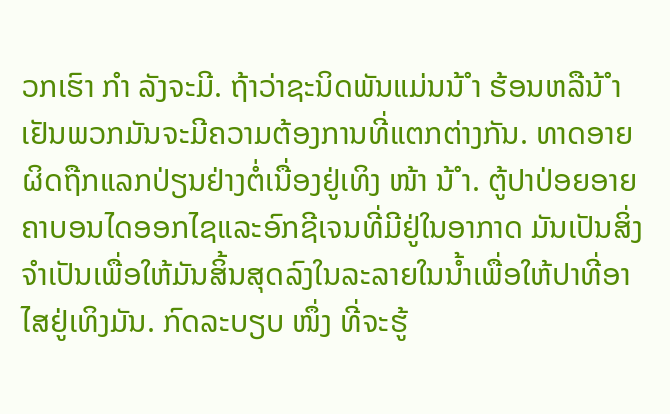ວກເຮົາ ກຳ ລັງຈະມີ. ຖ້າວ່າຊະນິດພັນແມ່ນນ້ ຳ ຮ້ອນຫລືນ້ ຳ ເຢັນພວກມັນຈະມີຄວາມຕ້ອງການທີ່ແຕກຕ່າງກັນ. ທາດອາຍຜິດຖືກແລກປ່ຽນຢ່າງຕໍ່ເນື່ອງຢູ່ເທິງ ໜ້າ ນ້ ຳ. ຕູ້ປາປ່ອຍອາຍຄາບອນໄດອອກໄຊແລະອົກຊີເຈນທີ່ມີຢູ່ໃນອາກາດ ມັນເປັນສິ່ງຈໍາເປັນເພື່ອໃຫ້ມັນສິ້ນສຸດລົງໃນລະລາຍໃນນ້ຳເພື່ອໃຫ້ປາທີ່ອາໄສຢູ່ເທິງມັນ. ກົດລະບຽບ ໜຶ່ງ ທີ່ຈະຮູ້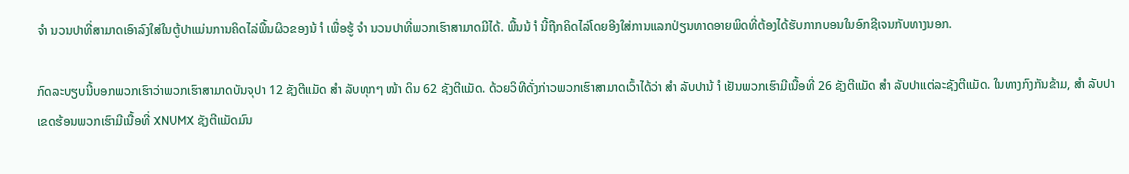ຈຳ ນວນປາທີ່ສາມາດເອົາລົງໃສ່ໃນຕູ້ປາແມ່ນການຄິດໄລ່ພື້ນຜິວຂອງນ້ ຳ ເພື່ອຮູ້ ຈຳ ນວນປາທີ່ພວກເຮົາສາມາດມີໄດ້. ພື້ນນ້ ຳ ນີ້ຖືກຄິດໄລ່ໂດຍອີງໃສ່ການແລກປ່ຽນທາດອາຍພິດທີ່ຕ້ອງໄດ້ຮັບກາກບອນໃນອົກຊີເຈນກັບທາງນອກ.

ກົດລະບຽບນີ້ບອກພວກເຮົາວ່າພວກເຮົາສາມາດບັນຈຸປາ 12 ຊັງຕີແມັດ ສຳ ລັບທຸກໆ ໜ້າ ດິນ 62 ຊັງຕີແມັດ. ດ້ວຍວິທີດັ່ງກ່າວພວກເຮົາສາມາດເວົ້າໄດ້ວ່າ ສຳ ລັບປານ້ ຳ ເຢັນພວກເຮົາມີເນື້ອທີ່ 26 ຊັງຕີແມັດ ສຳ ລັບປາແຕ່ລະຊັງຕີແມັດ. ໃນທາງກົງກັນຂ້າມ, ສຳ ລັບປາເຂດຮ້ອນພວກເຮົາມີເນື້ອທີ່ XNUMX ຊັງຕີແມັດມົນ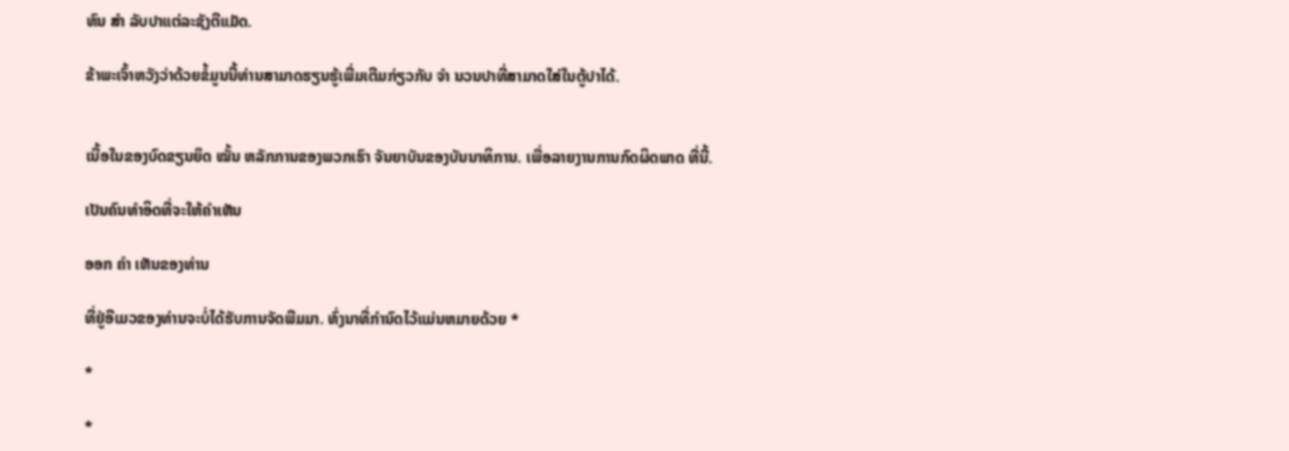ທົນ ສຳ ລັບປາແຕ່ລະຊັງຕີແມັດ.

ຂ້າພະເຈົ້າຫວັງວ່າດ້ວຍຂໍ້ມູນນີ້ທ່ານສາມາດຮຽນຮູ້ເພີ່ມເຕີມກ່ຽວກັບ ຈຳ ນວນປາທີ່ສາມາດໃສ່ໃນຕູ້ປາໄດ້.


ເນື້ອໃນຂອງບົດຂຽນຍຶດ ໝັ້ນ ຫລັກການຂອງພວກເຮົາ ຈັນຍາບັນຂອງບັນນາທິການ. ເພື່ອລາຍງານການກົດຜິດພາດ ທີ່ນີ້.

ເປັນຄົນທໍາອິດທີ່ຈະໃຫ້ຄໍາເຫັນ

ອອກ ຄຳ ເຫັນຂອງທ່ານ

ທີ່ຢູ່ອີເມວຂອງທ່ານຈະບໍ່ໄດ້ຮັບການຈັດພີມມາ. ທົ່ງນາທີ່ກໍານົດໄວ້ແມ່ນຫມາຍດ້ວຍ *

*

*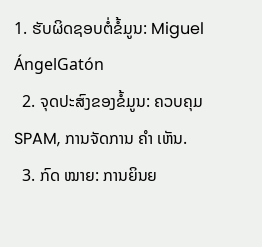1. ຮັບຜິດຊອບຕໍ່ຂໍ້ມູນ: Miguel ÁngelGatón
  2. ຈຸດປະສົງຂອງຂໍ້ມູນ: ຄວບຄຸມ SPAM, ການຈັດການ ຄຳ ເຫັນ.
  3. ກົດ ໝາຍ: ການຍິນຍ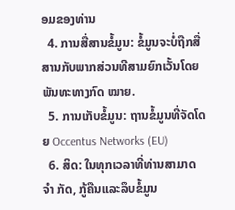ອມຂອງທ່ານ
  4. ການສື່ສານຂໍ້ມູນ: ຂໍ້ມູນຈະບໍ່ຖືກສື່ສານກັບພາກສ່ວນທີສາມຍົກເວັ້ນໂດຍພັນທະທາງກົດ ໝາຍ.
  5. ການເກັບຂໍ້ມູນ: ຖານຂໍ້ມູນທີ່ຈັດໂດຍ Occentus Networks (EU)
  6. ສິດ: ໃນທຸກເວລາທີ່ທ່ານສາມາດ ຈຳ ກັດ, ກູ້ຄືນແລະລຶບຂໍ້ມູນ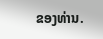ຂອງທ່ານ.